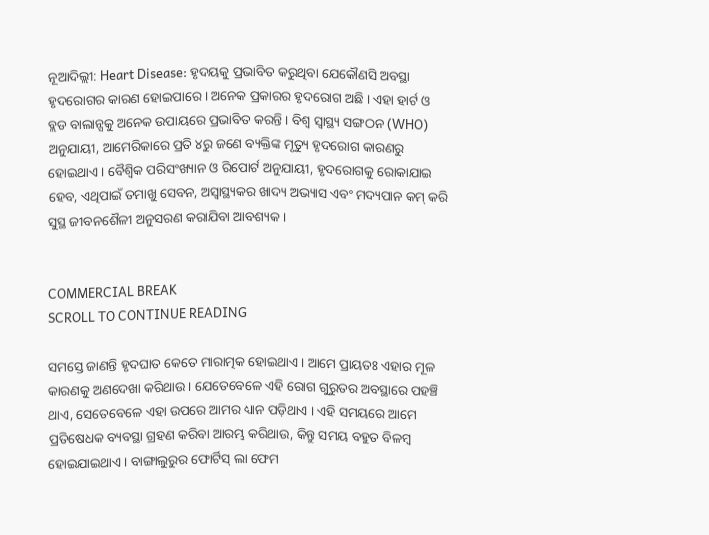ନୂଆଦିଲ୍ଲୀ: Heart Disease: ହୃଦୟକୁ ପ୍ରଭାବିତ କରୁଥିବା ଯେକୌଣସି ଅବସ୍ଥା ହୃଦରୋଗର କାରଣ ହୋଇପାରେ । ଅନେକ ପ୍ରକାରର ହୃଦରୋଗ ଅଛି । ଏହା ହାର୍ଟ ଓ ବ୍ଲଡ ବାଲାନ୍ସକୁ ଅନେକ ଉପାୟରେ ପ୍ରଭାବିତ କରନ୍ତି । ବିଶ୍ୱ ସ୍ୱାସ୍ଥ୍ୟ ସଙ୍ଗଠନ (WHO) ଅନୁଯାୟୀ, ଆମେରିକାରେ ପ୍ରତି ୪ରୁ ଜଣେ ବ୍ୟକ୍ତିଙ୍କ ମୃତ୍ୟୁ ହୃଦରୋଗ କାରଣରୁ ହୋଇଥାଏ । ବୈଶ୍ୱିକ ପରିସଂଖ୍ୟାନ ଓ ରିପୋର୍ଟ ଅନୁଯାୟୀ, ହୃଦରୋଗକୁ ରୋକାଯାଇ ହେବ, ଏଥିପାଇଁ ତମାଖୁ ସେବନ, ଅସ୍ୱାସ୍ଥ୍ୟକର ଖାଦ୍ୟ ଅଭ୍ୟାସ ଏବଂ ମଦ୍ୟପାନ କମ୍ କରି ସୁସ୍ଥ ଜୀବନଶୈଳୀ ଅନୁସରଣ କରାଯିବା ଆବଶ୍ୟକ ।


COMMERCIAL BREAK
SCROLL TO CONTINUE READING

ସମସ୍ତେ ଜାଣନ୍ତି ହୃଦଘାତ କେତେ ମାରାତ୍ମକ ହୋଇଥାଏ । ଆମେ ପ୍ରାୟତଃ ଏହାର ମୂଳ କାରଣକୁ ଅଣଦେଖା କରିଥାଉ । ଯେତେବେଳେ ଏହି ରୋଗ ଗୁରୁତର ଅବସ୍ଥାରେ ପହଞ୍ଚି ଥାଏ, ସେତେବେଳେ ଏହା ଉପରେ ଆମର ଧ୍ୟାନ ପଡ଼ିଥାଏ । ଏହି ସମୟରେ ଆମେ ପ୍ରତିଷେଧକ ବ୍ୟବସ୍ଥା ଗ୍ରହଣ କରିବା ଆରମ୍ଭ କରିଥାଉ, କିନ୍ତୁ ସମୟ ବହୁତ ବିଳମ୍ବ ହୋଇଯାଇଥାଏ । ବାଙ୍ଗାଲୁରୁର ଫୋର୍ଟିସ୍ ଲା ଫେମ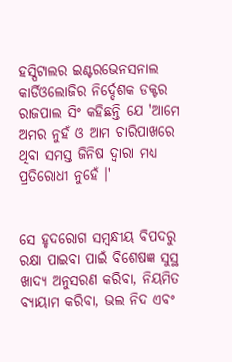ହସ୍ପିଟାଲର ଇଣ୍ଟରଭେନସନାଲ କାର୍ଡିଓଲୋଜିର ନିର୍ଦ୍ଦେଶକ ଡକ୍ଟର ରାଜପାଲ ସିଂ କହିଛନ୍ତି ଯେ 'ଆମେ ଅମର ନୁହଁ ଓ ଆମ ଚାରିପାଖରେ ଥିବା ସମସ୍ତ ଜିନିଷ ଦ୍ୱାରା ମଧ୍ୟ ପ୍ରତିରୋଧୀ ନୁହେଁ ।'


ସେ ହୃଦରୋଗ ସମ୍ୱନ୍ଧୀୟ ବିପଦରୁ ରକ୍ଷା ପାଇବା ପାଇଁ ବିଶେଷଜ୍ଞ ସୁସ୍ଥ ଖାଦ୍ୟ ଅନୁସରଣ କରିବା, ନିୟମିତ ବ୍ୟାୟାମ କରିବା, ଭଲ ନିଦ ଏବଂ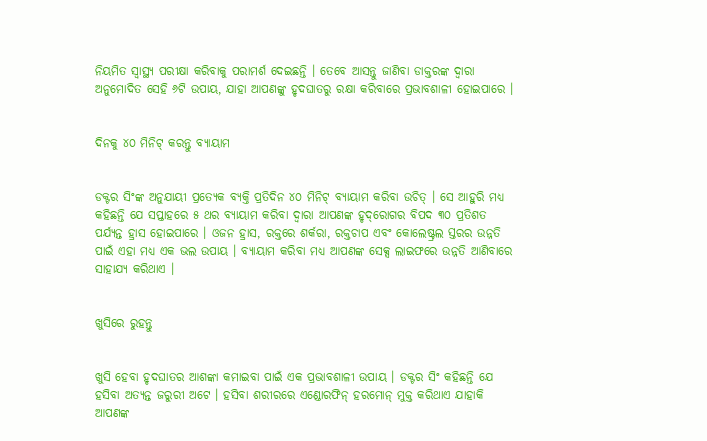ନିୟମିତ ସ୍ୱାସ୍ଥ୍ୟ ପରୀକ୍ଷା କରିବାକୁ ପରାମର୍ଶ ଦେଇଛନ୍ତି । ତେବେ ଆସନ୍ତୁ ଜାଣିବା ଡାକ୍ତରଙ୍କ ଦ୍ୱାରା ଅନୁମୋଦିତ ସେହି ୬ଟି ଉପାୟ, ଯାହା ଆପଣଙ୍କୁ ହୃଦଘାତରୁ ରକ୍ଷା କରିବାରେ ପ୍ରଭାବଶାଳୀ ହୋଇପାରେ ।


ଦିନକୁ ୪୦ ମିନିଟ୍ କରନ୍ତୁ ବ୍ୟାୟାମ


ଡକ୍ଟର ସିଂଙ୍କ ଅନୁଯାୟୀ ପ୍ରତ୍ୟେକ ବ୍ୟକ୍ତି ପ୍ରତିଦିନ ୪୦ ମିନିଟ୍ ବ୍ୟାୟାମ କରିବା ଉଚିତ୍ । ସେ ଆହୁରି ମଧ୍ୟ କହିଛନ୍ତି ଯେ ସପ୍ତାହରେ ୫ ଥର ବ୍ୟାୟାମ କରିବା ଦ୍ୱାରା ଆପଣଙ୍କ ହୃଦ୍‌ରୋଗର ବିପଦ ୩୦ ପ୍ରତିଶତ ପର୍ଯ୍ୟନ୍ତ ହ୍ରାସ ହୋଇପାରେ । ଓଜନ ହ୍ରାସ, ରକ୍ତରେ ଶର୍କରା, ରକ୍ତଚାପ ଏବଂ କୋଲେଷ୍ଟ୍ରଲ ସ୍ତରର ଉନ୍ନତି ପାଇଁ ଏହା ମଧ୍ୟ ଏକ ଭଲ ଉପାୟ । ବ୍ୟାୟାମ କରିବା ମଧ୍ୟ ଆପଣଙ୍କ ସେକ୍ସ ଲାଇଫରେ ଉନ୍ନତି ଆଣିବାରେ ସାହାଯ୍ୟ କରିଥାଏ ।


ଖୁସିରେ ରୁହନ୍ତୁ


ଖୁସି ହେବା ହୃଦଘାତର ଆଶଙ୍କା କମାଇବା ପାଇଁ ଏକ ପ୍ରଭାବଶାଳୀ ଉପାୟ । ଡକ୍ଟର ସିଂ କହିଛନ୍ତି ଯେ ହସିବା ଅତ୍ୟନ୍ତ ଜରୁରୀ ଅଟେ । ହସିବା ଶରୀରରେ ଏଣ୍ଡୋରଫିନ୍ ହରମୋନ୍ ମୁକ୍ତ କରିଥାଏ ଯାହାକି ଆପଣଙ୍କ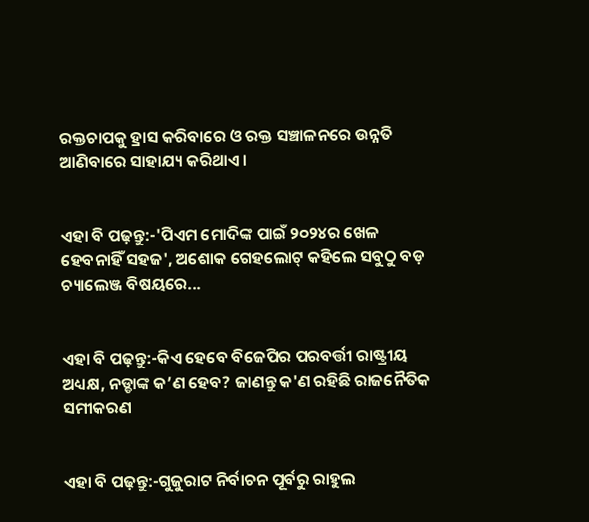ରକ୍ତଚାପକୁ ହ୍ରାସ କରିବାରେ ଓ ରକ୍ତ ସଞ୍ଚାଳନରେ ଉନ୍ନତି ଆଣିବାରେ ସାହାଯ୍ୟ କରିଥାଏ ।


ଏହା ବି ପଢ଼ନ୍ତୁ:-'ପିଏମ ମୋଦିଙ୍କ ପାଇଁ ୨୦୨୪ର ଖେଳ ହେବନାହିଁ ସହଜ', ଅଶୋକ ଗେହଲୋଟ୍ କହିଲେ ସବୁଠୁ ବଡ଼ ଚ୍ୟାଲେଞ୍ଜ ବିଷୟରେ...


ଏହା ବି ପଢ଼ନ୍ତୁ:-କିଏ ହେବେ ବିଜେପିର ପରବର୍ତ୍ତୀ ରାଷ୍ଟ୍ରୀୟ ଅଧ୍ୟକ୍ଷ, ନଡ୍ଡାଙ୍କ କ’ଣ ହେବ? ଜାଣନ୍ତୁ କ'ଣ ରହିଛି ରାଜନୈତିକ ସମୀକରଣ


ଏହା ବି ପଢ଼ନ୍ତୁ:-ଗୁଜୁରାଟ ନିର୍ବାଚନ ପୂର୍ବରୁ ରାହୁଲ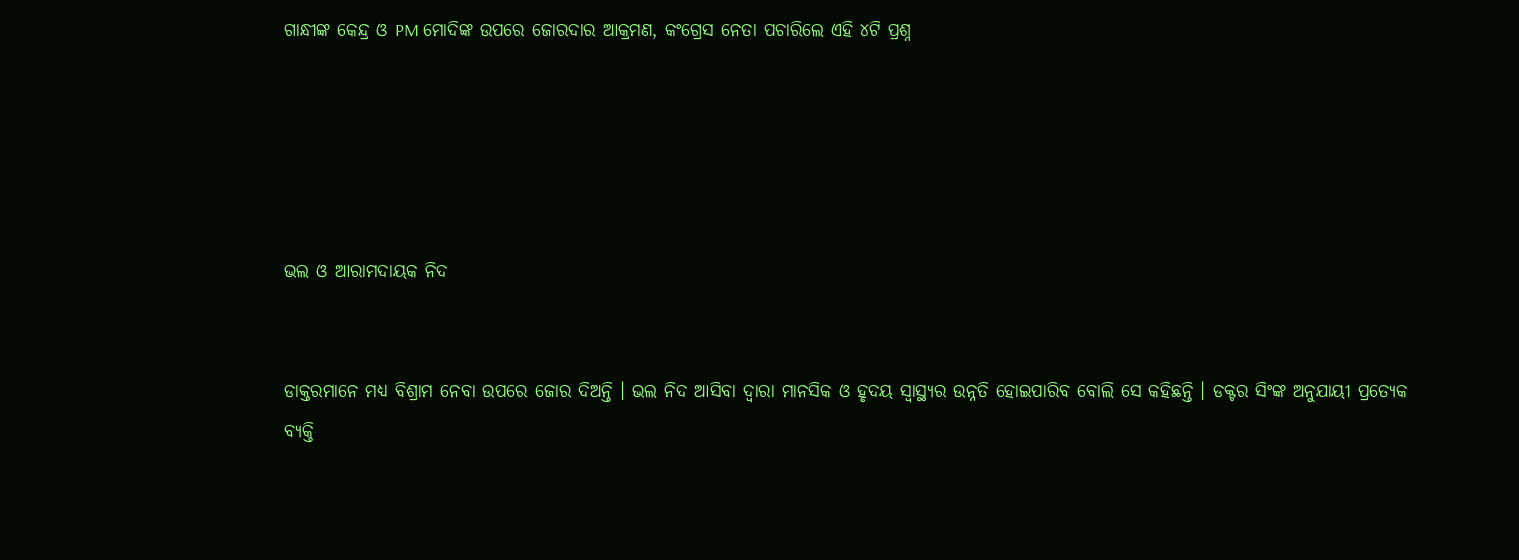ଗାନ୍ଧୀଙ୍କ କେନ୍ଦ୍ର ଓ PM ମୋଦିଙ୍କ ଉପରେ ଜୋରଦାର ଆକ୍ରମଣ, କଂଗ୍ରେସ ନେତା ପଚାରିଲେ ଏହି ୪ଟି ପ୍ରଶ୍ନ





ଭଲ ଓ ଆରାମଦାୟକ ନିଦ


ଡାକ୍ତରମାନେ ମଧ୍ୟ ବିଶ୍ରାମ ନେବା ଉପରେ ଜୋର ଦିଅନ୍ତି । ଭଲ ନିଦ ଆସିବା ଦ୍ୱାରା ମାନସିକ ଓ ହୃଦୟ ସ୍ୱାସ୍ଥ୍ୟର ଉନ୍ନତି ହୋଇପାରିବ ବୋଲି ସେ କହିଛନ୍ତି । ଡକ୍ଟର ସିଂଙ୍କ ଅନୁଯାୟୀ ପ୍ରତ୍ୟେକ ବ୍ୟକ୍ତି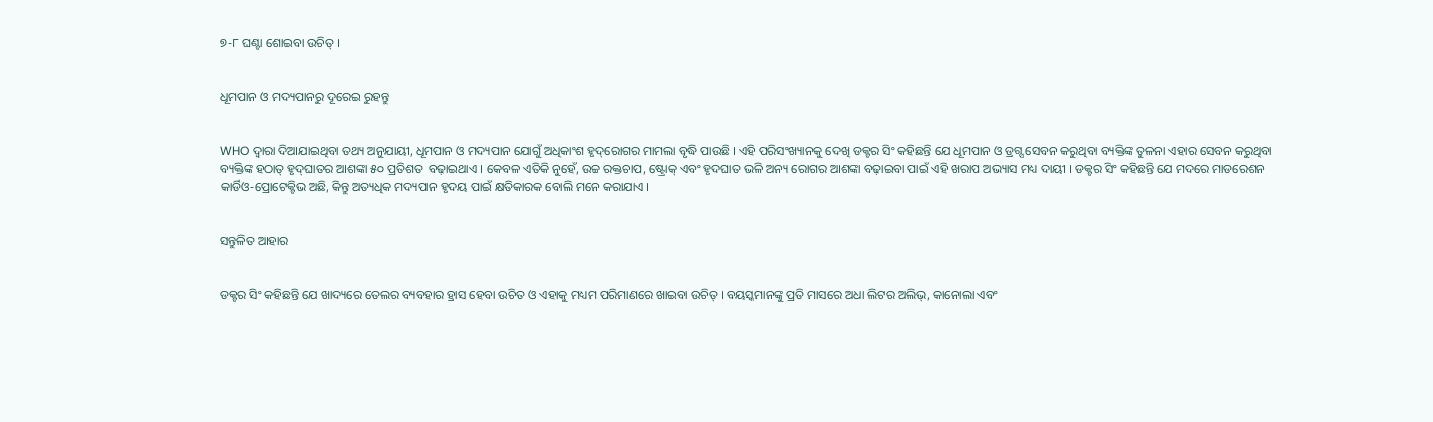୭-୮ ଘଣ୍ଟା ଶୋଇବା ଉଚିତ୍ ।


ଧୂମପାନ ଓ ମଦ୍ୟପାନରୁ ଦୂରେଇ ରୁହନ୍ତୁ


WHO ଦ୍ୱାରା ଦିଆଯାଇଥିବା ତଥ୍ୟ ଅନୁଯାୟୀ, ଧୂମପାନ ଓ ମଦ୍ୟପାନ ଯୋଗୁଁ ଅଧିକାଂଶ ହୃଦ୍‌ରୋଗର ମାମଲା ବୃଦ୍ଧି ପାଉଛି । ଏହି ପରିସଂଖ୍ୟାନକୁ ଦେଖି ଡକ୍ଟର ସିଂ କହିଛନ୍ତି ଯେ ଧୂମପାନ ଓ ଡ୍ରଗ୍ସ ସେବନ କରୁଥିବା ବ୍ୟକ୍ତିଙ୍କ ତୁଳନା ଏହାର ସେବନ କରୁଥିବା ବ୍ୟକ୍ତିଙ୍କ ହଠାତ୍ ହୃଦ୍‌ଘାତର ଆଶଙ୍କା ୫୦ ପ୍ରତିଶତ  ବଢ଼ାଇଥାଏ । କେବଳ ଏତିକି ନୁହେଁ, ଉଚ୍ଚ ରକ୍ତଚାପ, ଷ୍ଟ୍ରୋକ୍ ଏବଂ ହୃଦଘାତ ଭଳି ଅନ୍ୟ ରୋଗର ଆଶଙ୍କା ବଢ଼ାଇବା ପାଇଁ ଏହି ଖରାପ ଅଭ୍ୟାସ ମଧ୍ୟ ଦାୟୀ । ଡକ୍ଟର ସିଂ କହିଛନ୍ତି ଯେ ମଦରେ ମାଡରେଶନ କାର୍ଡିଓ-ପ୍ରୋଟେକ୍ଟିଭ ଅଛି, କିନ୍ତୁ ଅତ୍ୟଧିକ ମଦ୍ୟପାନ ହୃଦୟ ପାଇଁ କ୍ଷତିକାରକ ବୋଲି ମନେ କରାଯାଏ ।


ସନ୍ତୁଳିତ ଆହାର


ଡକ୍ଟର ସିଂ କହିଛନ୍ତି ଯେ ଖାଦ୍ୟରେ ତେଲର ବ୍ୟବହାର ହ୍ରାସ ହେବା ଉଚିତ ଓ ଏହାକୁ ମଧ୍ୟମ ପରିମାଣରେ ଖାଇବା ଉଚିତ୍ । ବୟସ୍କମାନଙ୍କୁ ପ୍ରତି ମାସରେ ଅଧା ଲିଟର ଅଲିଭ୍, କାନୋଲା ଏବଂ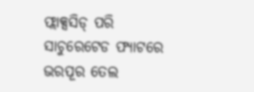ଫ୍ଲାକ୍ସସିଡ୍ ପରି ସାଚୁରେଟେଡ ଫ୍ୟାଟରେ ଭରପୂର ତେଲ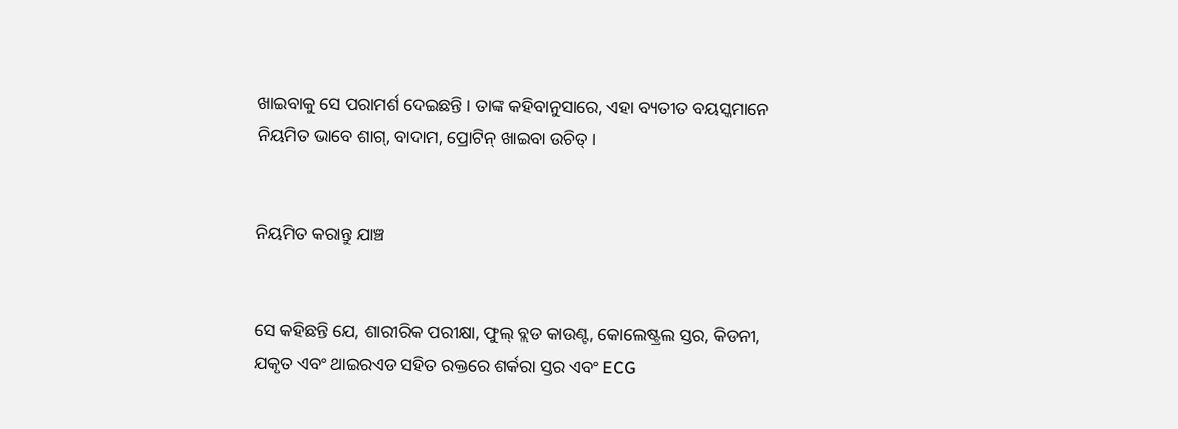ଖାଇବାକୁ ସେ ପରାମର୍ଶ ଦେଇଛନ୍ତି । ତାଙ୍କ କହିବାନୁସାରେ, ଏହା ବ୍ୟତୀତ ବୟସ୍କମାନେ ନିୟମିତ ଭାବେ ଶାଗ୍, ବାଦାମ, ପ୍ରୋଟିନ୍ ଖାଇବା ଉଚିତ୍ ।


ନିୟମିତ କରାନ୍ତୁ ଯାଞ୍ଚ


ସେ କହିଛନ୍ତି ଯେ, ଶାରୀରିକ ପରୀକ୍ଷା, ଫୁଲ୍ ବ୍ଲଡ କାଉଣ୍ଟ, କୋଲେଷ୍ଟ୍ରଲ ସ୍ତର, କିଡନୀ, ଯକୃତ ଏବଂ ଥାଇରଏଡ ସହିତ ରକ୍ତରେ ଶର୍କରା ସ୍ତର ଏବଂ ECG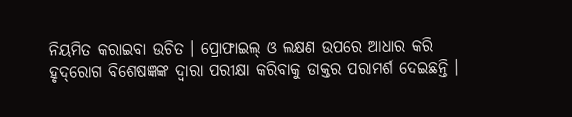ନିୟମିତ କରାଇବା ଉଚିତ । ପ୍ରୋଫାଇଲ୍ ଓ ଲକ୍ଷଣ ଉପରେ ଆଧାର କରି ହୃଦ୍‌ରୋଗ ବିଶେଷଜ୍ଞଙ୍କ ଦ୍ୱାରା ପରୀକ୍ଷା କରିବାକୁ ଡାକ୍ତର ପରାମର୍ଶ ଦେଇଛନ୍ତି ।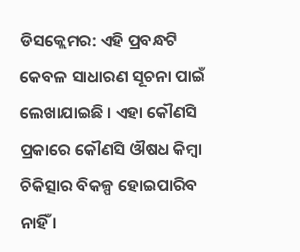ଡିସକ୍ଲେମର: ଏହି ପ୍ରବନ୍ଧଟି କେବଳ ସାଧାରଣ ସୂଚନା ପାଇଁ ଲେଖାଯାଇଛି । ଏହା କୌଣସି ପ୍ରକାରେ କୌଣସି ଔଷଧ କିମ୍ବା ଚିକିତ୍ସାର ବିକଳ୍ପ ହୋଇପାରିବ ନାହିଁ ।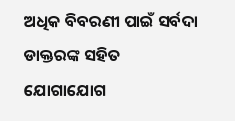ଅଧିକ ବିବରଣୀ ପାଇଁ ସର୍ବଦା ଡାକ୍ତରଙ୍କ ସହିତ ଯୋଗାଯୋଗ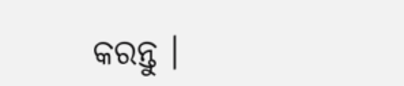କରନ୍ତୁ ।